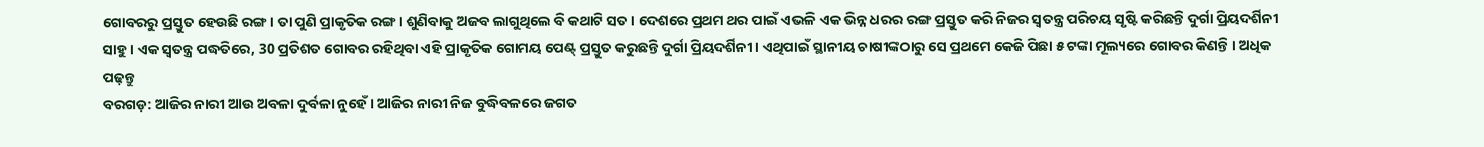ଗୋବରରୁ ପ୍ରସ୍ତୁତ ହେଉଛି ରଙ୍ଗ । ତା ପୁଣି ପ୍ରାକୃତିକ ରଙ୍ଗ । ଶୁଣିବାକୁ ଅଜବ ଲାଗୁଥିଲେ ବି କଥାଟି ସତ । ଦେଶରେ ପ୍ରଥମ ଥର ପାଇଁ ଏଭଳି ଏକ ଭିନ୍ନ ଧରର ରଙ୍ଗ ପ୍ରସ୍ତୁତ କରି ନିଜର ସ୍ବତନ୍ତ୍ର ପରିଚୟ ସୃଷ୍ଟି କରିଛନ୍ତି ଦୁର୍ଗା ପ୍ରିୟଦର୍ଶିନୀ ସାହୁ । ଏକ ସ୍ବତନ୍ତ୍ର ପଦ୍ଧତିରେ, 30 ପ୍ରତିଶତ ଗୋବର ରହିଥିବା ଏହି ପ୍ରାକୃତିକ ଗୋମୟ ପେଣ୍ଟ୍ ପ୍ରସ୍ତୁତ କରୁଛନ୍ତି ଦୁର୍ଗା ପ୍ରିୟଦର୍ଶିନୀ । ଏଥିପାଇଁ ସ୍ଥାନୀୟ ଚାଷୀଙ୍କଠାରୁ ସେ ପ୍ରଥମେ କେଜି ପିଛା ୫ ଟଙ୍କା ମୂଲ୍ୟରେ ଗୋବର କିଣନ୍ତି । ଅଧିକ ପଢ଼ନ୍ତୁ
ବରଗଡ଼: ଆଜିର ନାରୀ ଆଉ ଅବଳା ଦୁର୍ବଳା ନୁହେଁ । ଆଜିର ନାରୀ ନିଜ ବୁଦ୍ଧିବଳରେ ଜଗତ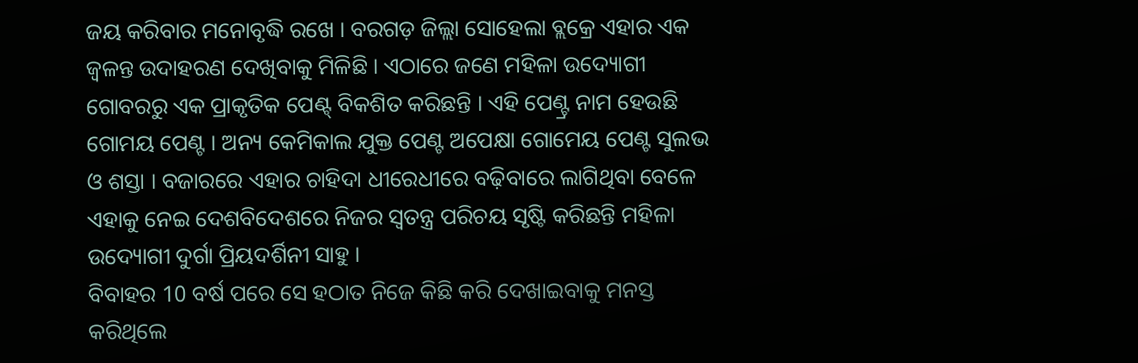ଜୟ କରିବାର ମନୋବୃଦ୍ଧି ରଖେ । ବରଗଡ଼ ଜିଲ୍ଲା ସୋହେଲା ବ୍ଲକ୍ରେ ଏହାର ଏକ ଜ୍ବଳନ୍ତ ଉଦାହରଣ ଦେଖିବାକୁ ମିଳିଛି । ଏଠାରେ ଜଣେ ମହିଳା ଉଦ୍ୟୋଗୀ ଗୋବରରୁ ଏକ ପ୍ରାକୃତିକ ପେଣ୍ଟ୍ ବିକଶିତ କରିଛନ୍ତି । ଏହି ପେଣ୍ଟ୍ର ନାମ ହେଉଛି ଗୋମୟ ପେଣ୍ଟ । ଅନ୍ୟ କେମିକାଲ ଯୁକ୍ତ ପେଣ୍ଟ ଅପେକ୍ଷା ଗୋମେୟ ପେଣ୍ଟ ସୁଲଭ ଓ ଶସ୍ତା । ବଜାରରେ ଏହାର ଚାହିଦା ଧୀରେଧୀରେ ବଢ଼ିବାରେ ଲାଗିଥିବା ବେଳେ ଏହାକୁ ନେଇ ଦେଶବିଦେଶରେ ନିଜର ସ୍ବତନ୍ତ୍ର ପରିଚୟ ସୃଷ୍ଟି କରିଛନ୍ତି ମହିଳା ଉଦ୍ୟୋଗୀ ଦୁର୍ଗା ପ୍ରିୟଦର୍ଶିନୀ ସାହୁ ।
ବିବାହର 10 ବର୍ଷ ପରେ ସେ ହଠାତ ନିଜେ କିଛି କରି ଦେଖାଇବାକୁ ମନସ୍ତ କରିଥିଲେ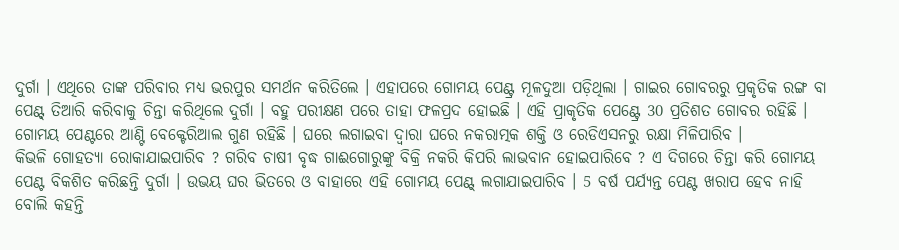ଦୁର୍ଗା । ଏଥିରେ ତାଙ୍କ ପରିବାର ମଧ୍ୟ ଭରପୁର ସମର୍ଥନ କରିତିଲେ । ଏହାପରେ ଗୋମୟ ପେଣ୍ଟ୍ର ମୂଳଦୁଆ ପଡ଼ିଥିଲା । ଗାଇର ଗୋବରରୁ ପ୍ରକୃତିକ ରଙ୍ଗ ବା ପେଣ୍ଟ୍ ତିଆରି କରିବାକୁ ଚିନ୍ତା କରିଥିଲେ ଦୁର୍ଗା । ବହୁ ପରୀକ୍ଷଣ ପରେ ତାହା ଫଳପ୍ରଦ ହୋଇଛି । ଏହି ପ୍ରାକୃତିକ ପେଣ୍ଟ୍ରେ 30 ପ୍ରତିଶତ ଗୋବର ରହିଛି । ଗୋମୟ ପେଣ୍ଟରେ ଆଣ୍ଟି ବେକ୍ଟେରିଆଲ ଗୁଣ ରହିଛି । ଘରେ ଲଗାଇବା ଦ୍ଵାରା ଘରେ ନକରାତ୍ମକ ଶକ୍ତି ଓ ରେଡିଏସନରୁ ରକ୍ଷା ମିଳିପାରିବ ।
କିଭଳି ଗୋହତ୍ୟା ରୋକାଯାଇପାରିବ ? ଗରିବ ଚାଷୀ ବୃଦ୍ଧ ଗାଈଗୋରୁଙ୍କୁ ବିକ୍ରି ନକରି କିପରି ଲାଭବାନ ହୋଇପାରିବେ ? ଏ ଦିଗରେ ଚିନ୍ତା କରି ଗୋମୟ ପେଣ୍ଟ ବିକଶିତ କରିଛନ୍ତି ଦୁର୍ଗା । ଉଭୟ ଘର ଭିତରେ ଓ ବାହାରେ ଏହି ଗୋମୟ ପେଣ୍ଟ୍ ଲଗାଯାଇପାରିବ । 5 ବର୍ଷ ପର୍ଯ୍ୟନ୍ତ ପେଣ୍ଟ ଖରାପ ହେବ ନାହି ବୋଲି କହନ୍ତି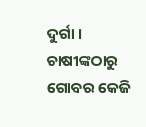ଦୁର୍ଗା । ଚାଷୀଙ୍କଠାରୁ ଗୋବର କେଜି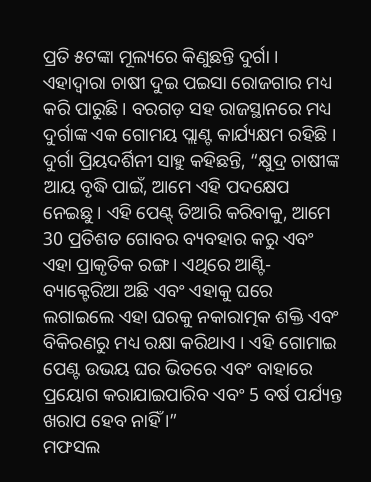ପ୍ରତି ୫ଟଙ୍କା ମୂଲ୍ୟରେ କିଣୁଛନ୍ତି ଦୁର୍ଗା । ଏହାଦ୍ବାରା ଚାଷୀ ଦୁଇ ପଇସା ରୋଜଗାର ମଧ୍ୟ କରି ପାରୁଛି । ବରଗଡ଼ ସହ ରାଜସ୍ଥାନରେ ମଧ୍ୟ ଦୁର୍ଗାଙ୍କ ଏକ ଗୋମୟ ପ୍ଲାଣ୍ଟ କାର୍ଯ୍ୟକ୍ଷମ ରହିଛି ।
ଦୁର୍ଗା ପ୍ରିୟଦର୍ଶିନୀ ସାହୁ କହିଛନ୍ତି, “କ୍ଷୁଦ୍ର ଚାଷୀଙ୍କ ଆୟ ବୃଦ୍ଧି ପାଇଁ, ଆମେ ଏହି ପଦକ୍ଷେପ ନେଇଛୁ । ଏହି ପେଣ୍ଟ୍ ତିଆରି କରିବାକୁ, ଆମେ 30 ପ୍ରତିଶତ ଗୋବର ବ୍ୟବହାର କରୁ ଏବଂ ଏହା ପ୍ରାକୃତିକ ରଙ୍ଗ । ଏଥିରେ ଆଣ୍ଟି-ବ୍ୟାକ୍ଟେରିଆ ଅଛି ଏବଂ ଏହାକୁ ଘରେ ଲଗାଇଲେ ଏହା ଘରକୁ ନକାରାତ୍ମକ ଶକ୍ତି ଏବଂ ବିକିରଣରୁ ମଧ୍ୟ ରକ୍ଷା କରିଥାଏ । ଏହି ଗୋମାଇ ପେଣ୍ଟ ଉଭୟ ଘର ଭିତରେ ଏବଂ ବାହାରେ ପ୍ରୟୋଗ କରାଯାଇପାରିବ ଏବଂ 5 ବର୍ଷ ପର୍ଯ୍ୟନ୍ତ ଖରାପ ହେବ ନାହିଁ ।”
ମଫସଲ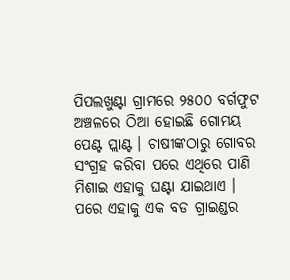ପିପଲଖୁଣ୍ଟା ଗ୍ରାମରେ ୨୫୦୦ ବର୍ଗଫୁଟ ଅଞ୍ଚଳରେ ଠିଆ ହୋଇଛି ଗୋମୟ ପେଣ୍ଟ ପ୍ଲାଣ୍ଟ । ଚାଷୀଙ୍କଠାରୁ ଗୋବର ସଂଗ୍ରହ କରିବା ପରେ ଏଥିରେ ପାଣି ମିଶାଇ ଏହାକୁ ଘଣ୍ଟା ଯାଇଥାଏ । ପରେ ଏହାକୁ ଏକ ବଡ ଗ୍ରାଇଣ୍ଡର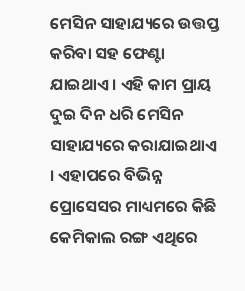ମେସିନ ସାହାଯ୍ୟରେ ଉତ୍ତପ୍ତ କରିବା ସହ ଫେଣ୍ଟା ଯାଇଥାଏ । ଏହି କାମ ପ୍ରାୟ ଦୁଇ ଦିନ ଧରି ମେସିନ ସାହାଯ୍ୟରେ କରାଯାଇଥାଏ । ଏହାପରେ ବିଭିନ୍ନ ପ୍ରୋସେସର ମାଧ୍ୟମରେ କିଛି କେମିକାଲ ରଙ୍ଗ ଏଥିରେ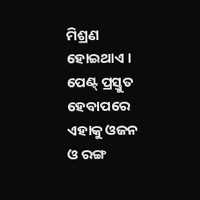ମିଶ୍ରଣ ହୋଇଥାଏ । ପେଣ୍ଟ୍ ପ୍ରସ୍ତୁତ ହେବାପରେ ଏହାକୁ ଓଜନ ଓ ରଙ୍ଗ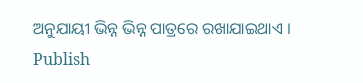ଅନୁଯାୟୀ ଭିନ୍ନ ଭିନ୍ନ ପାତ୍ରରେ ରଖାଯାଇଥାଏ ।
Publish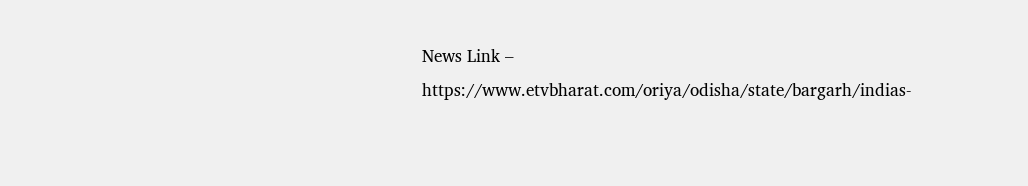News Link – https://www.etvbharat.com/oriya/odisha/state/bargarh/indias-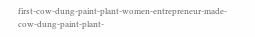first-cow-dung-paint-plant-women-entrepreneur-made-cow-dung-paint-plant-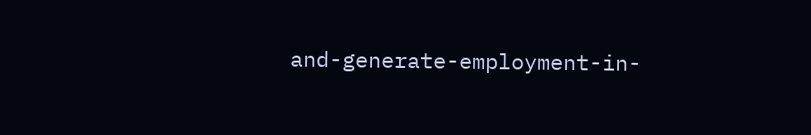and-generate-employment-in-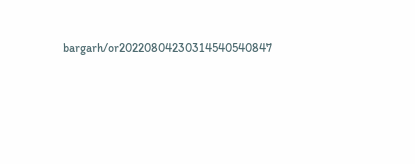bargarh/or20220804230314540540847